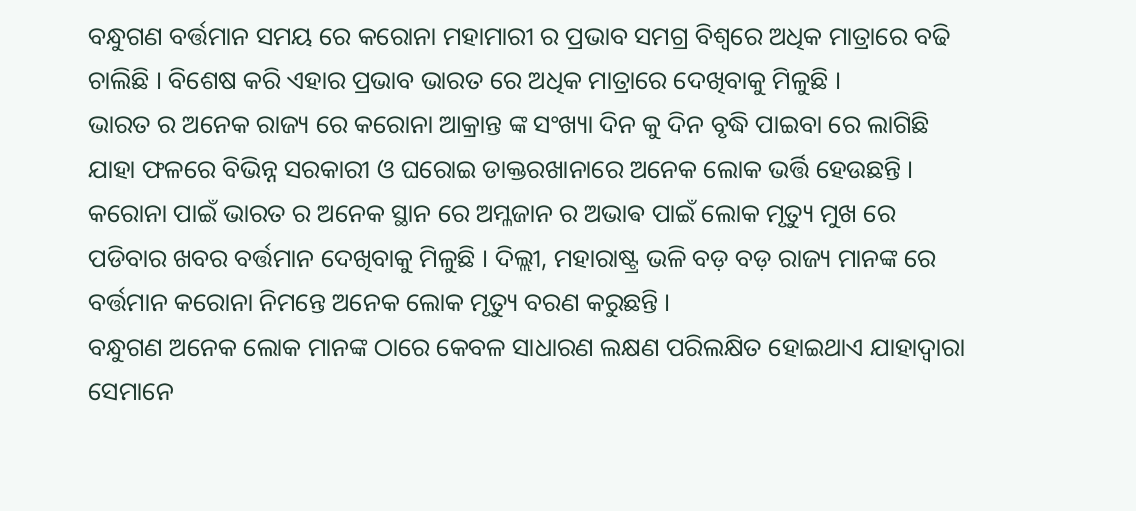ବନ୍ଧୁଗଣ ବର୍ତ୍ତମାନ ସମୟ ରେ କରୋନା ମହାମାରୀ ର ପ୍ରଭାବ ସମଗ୍ର ବିଶ୍ୱରେ ଅଧିକ ମାତ୍ରାରେ ବଢି ଚାଲିଛି । ବିଶେଷ କରି ଏହାର ପ୍ରଭାବ ଭାରତ ରେ ଅଧିକ ମାତ୍ରାରେ ଦେଖିବାକୁ ମିଳୁଛି ।
ଭାରତ ର ଅନେକ ରାଜ୍ୟ ରେ କରୋନା ଆକ୍ରାନ୍ତ ଙ୍କ ସଂଖ୍ୟା ଦିନ କୁ ଦିନ ବୃଦ୍ଧି ପାଇବା ରେ ଲାଗିଛି ଯାହା ଫଳରେ ବିଭିନ୍ନ ସରକାରୀ ଓ ଘରୋଇ ଡାକ୍ତରଖାନାରେ ଅନେକ ଲୋକ ଭର୍ତ୍ତି ହେଉଛନ୍ତି । କରୋନା ପାଇଁ ଭାରତ ର ଅନେକ ସ୍ଥାନ ରେ ଅମ୍ଳଜାନ ର ଅଭାଵ ପାଇଁ ଲୋକ ମୃତ୍ୟୁ ମୁଖ ରେ ପଡିବାର ଖବର ବର୍ତ୍ତମାନ ଦେଖିବାକୁ ମିଳୁଛି । ଦିଲ୍ଲୀ, ମହାରାଷ୍ଟ୍ର ଭଳି ବଡ଼ ବଡ଼ ରାଜ୍ୟ ମାନଙ୍କ ରେ ବର୍ତ୍ତମାନ କରୋନା ନିମନ୍ତେ ଅନେକ ଲୋକ ମୃତ୍ୟୁ ବରଣ କରୁଛନ୍ତି ।
ବନ୍ଧୁଗଣ ଅନେକ ଲୋକ ମାନଙ୍କ ଠାରେ କେବଳ ସାଧାରଣ ଲକ୍ଷଣ ପରିଲକ୍ଷିତ ହୋଇଥାଏ ଯାହାଦ୍ୱାରା ସେମାନେ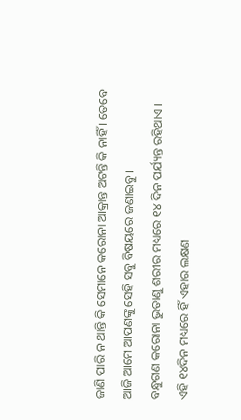ଜାଣି ପାରି ନ ଥାନ୍ତି କି ସେମାନେ କରୋନା ଆକ୍ରାନ୍ତ ଅଟନ୍ତି କି ନାହିଁ । ତେବେ ଆଜି ଆମେ ଆପଣଙ୍କୁ ସେହି ସବୁ ବିଷୟରେ ଜଣାଇବୁ ।
ବନ୍ଧୁଗଣ କରୋନା ଭୁତାଣୁ ଶରୀର ମଧ୍ୟରେ ୧୪ ଦିନ ପର୍ଯ୍ୟନ୍ତ ରହିଥାଏ । ଏହି ୧୪ଦିନ ମଧ୍ୟରେ ହିଁ ଏହାର ଲକ୍ଷଣ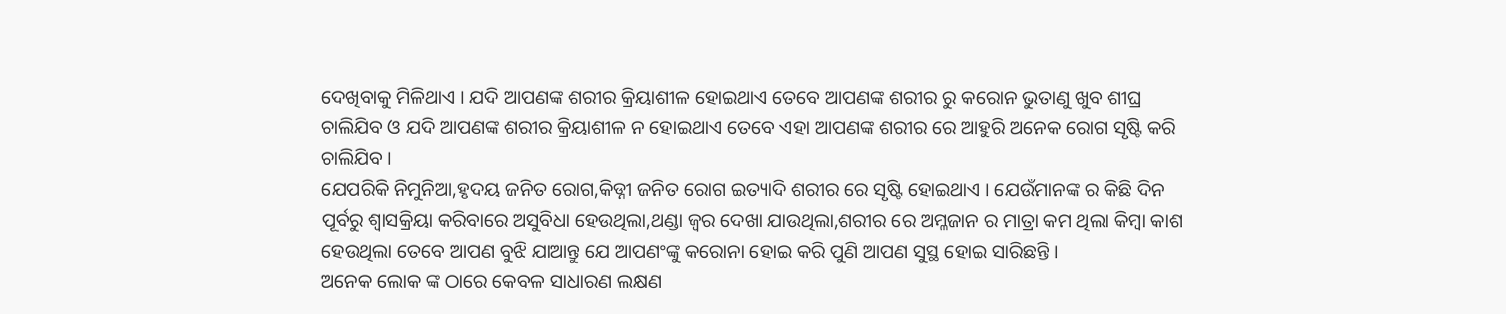ଦେଖିବାକୁ ମିଳିଥାଏ । ଯଦି ଆପଣଙ୍କ ଶରୀର କ୍ରିୟାଶୀଳ ହୋଇଥାଏ ତେବେ ଆପଣଙ୍କ ଶରୀର ରୁ କରୋନ ଭୁତାଣୁ ଖୁବ ଶୀଘ୍ର ଚାଲିଯିବ ଓ ଯଦି ଆପଣଙ୍କ ଶରୀର କ୍ରିୟାଶୀଳ ନ ହୋଇଥାଏ ତେବେ ଏହା ଆପଣଙ୍କ ଶରୀର ରେ ଆହୁରି ଅନେକ ରୋଗ ସୃଷ୍ଟି କରି ଚାଲିଯିବ ।
ଯେପରିକି ନିମୁନିଆ,ହୃଦୟ ଜନିତ ରୋଗ,କିଡ୍ନୀ ଜନିତ ରୋଗ ଇତ୍ୟାଦି ଶରୀର ରେ ସୃଷ୍ଟି ହୋଇଥାଏ । ଯେଉଁମାନଙ୍କ ର କିଛି ଦିନ ପୂର୍ବରୁ ଶ୍ଵାସକ୍ରିୟା କରିବାରେ ଅସୁବିଧା ହେଉଥିଲା,ଥଣ୍ଡା ଜ୍ଵର ଦେଖା ଯାଉଥିଲା,ଶରୀର ରେ ଅମ୍ଳଜାନ ର ମାତ୍ରା କମ ଥିଲା କିମ୍ବା କାଶ ହେଉଥିଲା ତେବେ ଆପଣ ବୁଝି ଯାଆନ୍ତୁ ଯେ ଆପଣଂଙ୍କୁ କରୋନା ହୋଇ କରି ପୁଣି ଆପଣ ସୁସ୍ଥ ହୋଇ ସାରିଛନ୍ତି ।
ଅନେକ ଲୋକ ଙ୍କ ଠାରେ କେବଳ ସାଧାରଣ ଲକ୍ଷଣ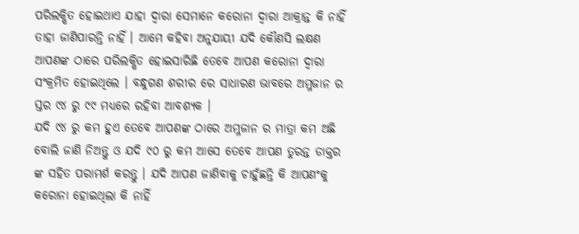ପରିଲକ୍ଷିତ ହୋଇଥାଏ ଯାହା ଦ୍ୱାରା ସେମାନେ କରୋନା ଦ୍ଵାରା ଆକ୍ରାନ୍ତ କି ନାହିଁ ତାହା ଜାଣିପାରନ୍ତି ନାହିଁ । ଆମେ କହିବା ଅନୁଯାୟୀ ଯଦି କୌଣସି ଲକ୍ଷଣ ଆପଣଙ୍କ ଠାରେ ପରିଲକ୍ଷିତ ହୋଇସାରିଛି ତେବେ ଆପଣ କରୋନା ଦ୍ଵାରା ସଂକ୍ରମିତ ହୋଇଥିଲେ । ବନ୍ଧୁଗଣ ଶରୀର ରେ ସାଧାରଣ ଭାବରେ ଅମ୍ଳଜାନ ର ସ୍ତର ୯୪ ରୁ ୯୯ ମଧ୍ୟରେ ରହିବା ଆବଶ୍ୟକ ।
ଯଦି ୯୪ ରୁ କମ ହୁଏ ତେବେ ଆପଣଙ୍କ ଠାରେ ଅମ୍ଳଜାନ ର ମାତ୍ରା କମ ଅଛି ବୋଲି ଜାଣି ନିଅନ୍ତୁ ଓ ଯଦି ୯୦ ରୁ କମ ଆସେ ତେବେ ଆପଣ ତୁରନ୍ତ ଡାକ୍ତର ଙ୍କ ସହିତ ପରାମର୍ଶ କରନ୍ତୁ । ଯଦି ଆପଣ ଜାଣିବାକୁ ଚାହୁଁଛନ୍ତି କି ଆପଣଂକୁ କରୋନା ହୋଇଥିଲା କି ନାହିଁ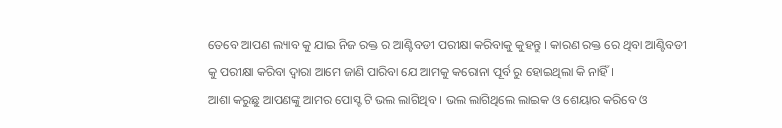ତେବେ ଆପଣ ଲ୍ୟାବ କୁ ଯାଇ ନିଜ ରକ୍ତ ର ଆଣ୍ଟିବଡୀ ପରୀକ୍ଷା କରିବାକୁ କୁହନ୍ତୁ । କାରଣ ରକ୍ତ ରେ ଥିବା ଆଣ୍ଟିବଡୀ କୁ ପରୀକ୍ଷା କରିବା ଦ୍ୱାରା ଆମେ ଜାଣି ପାରିବା ଯେ ଆମକୁ କରୋନା ପୂର୍ବ ରୁ ହୋଇଥିଲା କି ନାହିଁ ।
ଆଶା କରୁଛୁ ଆପଣଙ୍କୁ ଆମର ପୋସ୍ଟ ଟି ଭଲ ଲାଗିଥିବ । ଭଲ ଲାଗିଥିଲେ ଲାଇକ ଓ ଶେୟାର କରିବେ ଓ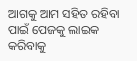ଆଗକୁ ଆମ ସହିତ ରହିବା ପାଇଁ ପେଜକୁ ଲାଇକ କରିବାକୁ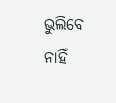ଭୁଲିବେ ନାହିଁ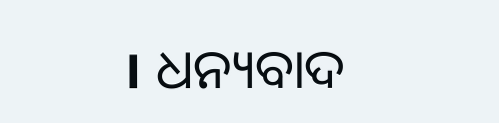। ଧନ୍ୟବାଦ